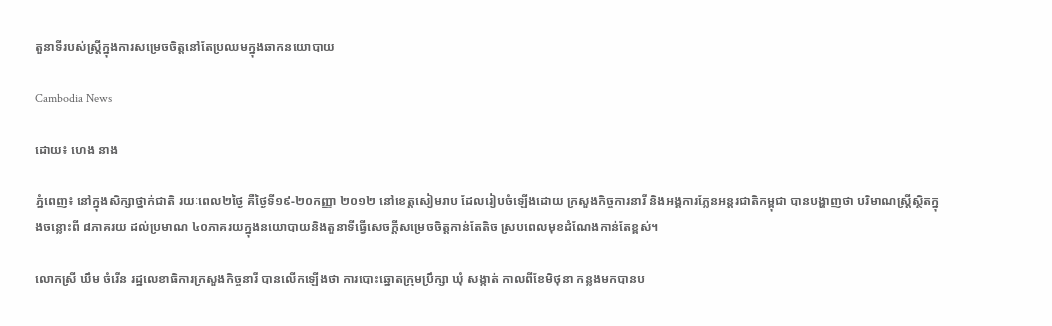តួនាទីរបស់ស្រ្តីក្នុងការសម្រេចចិត្តនៅតែប្រឈមក្នុងឆាកនយោបាយ

Cambodia News

ដោយ៖ ហេង នាង

ភ្នំពេញ៖ នៅក្នុងសិក្សាថ្នាក់ជាតិ រយៈពេល២ថ្ងៃ គឺថ្ងៃទី១៩-២០កញ្ញា ២០១២ នៅខេត្តសៀមរាប ដែលរៀបចំឡើងដោយ ក្រសួងកិច្ចការនារី និងអង្គការភ្លែនអន្តរជាតិកម្ពុជា បានបង្ហាញថា បរិមាណស្រ្តីស្ថិតក្នុងចន្លោះពី ៨ភាគរយ ដល់ប្រមាណ ៤០ភាគរយក្នុងនយោបាយនិងតួនាទីធ្វើសេចក្តីសម្រេចចិត្តកាន់តែតិច ស្របពេលមុខដំណែងកាន់តែខ្ពស់។

លោកស្រី ឃឹម ចំរើន រដ្ឋលេខាធិការក្រសួងកិច្ចនារី បានលើកឡើងថា ការបោះឆ្នោតក្រុមប្រឹក្សា ឃុំ សង្កាត់ កាលពីខែមិថុនា កន្លងមកបានប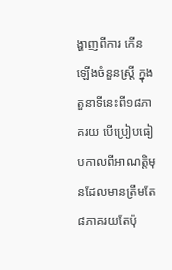ង្ហាញពីការ កើនឡើងចំនួនស្រ្តី ក្នុងតួនាទីនេះពី១៨ភាគរយ បើប្រៀបធៀបកាលពីអាណត្តិមុនដែលមានត្រឹមតែ ៨ភាគរយតែប៉ុ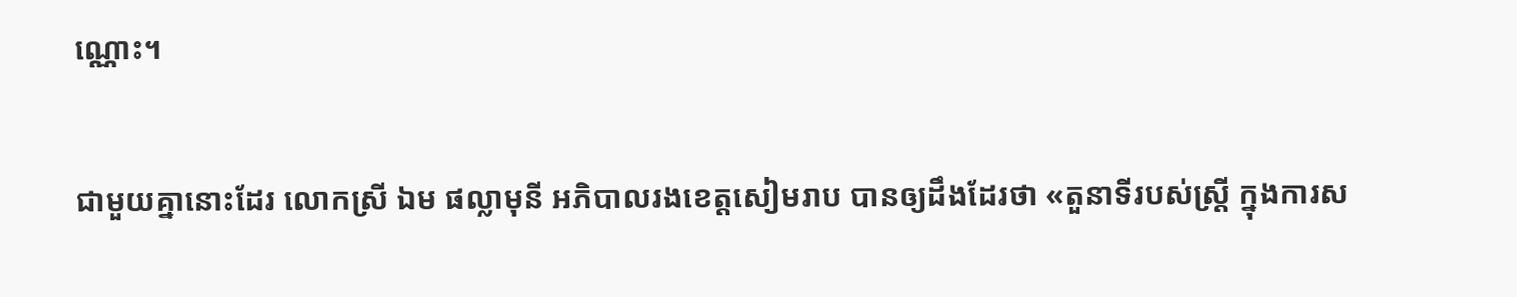ណ្ណោះ។

ជាមួយគ្នានោះដែរ លោកស្រី ឯម ផល្លាមុនី អភិបាលរងខេត្តសៀមរាប បានឲ្យដឹងដែរថា «តួនាទីរបស់ស្រ្តី ក្នុងការស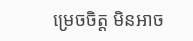ម្រេចចិត្ត មិនអាច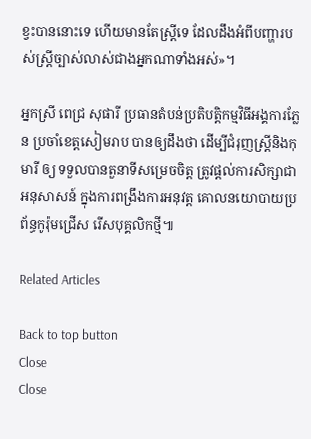ខ្វះបាននោះទេ ហើយមានតែស្រ្តីទេ ដែលដឹងអំពីបញ្ហារបស់ស្រ្តីច្បាស់លាស់ជាងអ្នកណាទាំងអស់»។

អ្នកស្រី ពេជ្រ សុផារី ប្រធានតំបន់ប្រតិបត្តិកម្មវិធីអង្គការភ្លែន ប្រចាំខេត្តសៀមរាប បានឲ្យដឹងថា ដើម្បីជំរុញស្រី្តនិងកុមារី ឲ្យ ទទួលបានតួនាទីសម្រេចចិត្ត ត្រូវផ្តល់ការសិក្សាជាអនុសាសន៍ ក្នុងការពង្រឹងការអនុវត្ត គោលនយោបាយប្រព័ន្ធកូរ៉ុមជ្រើស រើសបុគ្គលិកថ្មី៕

Related Articles

Back to top button
Close
Close